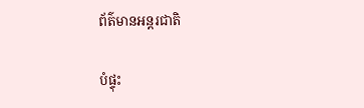ព័ត៌មានអន្តរជាតិ

បំផ្ទុះ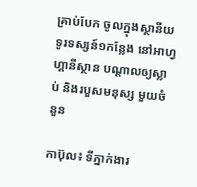គ្រាប់បែក ចូលក្នុងស្ថានីយ ទូរទស្សន៍១កន្លែង នៅអាហ្វហ្គានីស្ថាន បណ្តាលឲ្យស្លាប់ និងរបួសមនុស្ស មួយចំនួន

កាប៊ុល៖ ទីភ្នាក់ងារ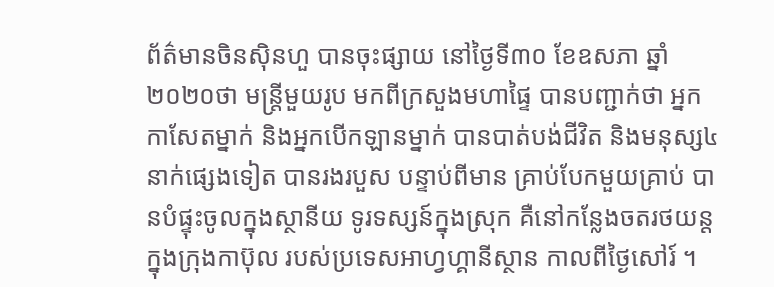ព័ត៌មានចិនស៊ិនហួ បានចុះផ្សាយ នៅថ្ងៃទី៣០ ខែឧសភា ឆ្នាំ២០២០ថា មន្ត្រីមួយរូប មកពីក្រសួងមហាផ្ទៃ បានបញ្ជាក់ថា អ្នកកាសែតម្នាក់ និងអ្នកបើកឡានម្នាក់ បានបាត់បង់ជីវិត និងមនុស្ស៤នាក់ផ្សេងទៀត បានរងរបួស បន្ទាប់ពីមាន គ្រាប់បែកមួយគ្រាប់ បានបំផ្ទុះចូលក្នុងស្ថានីយ ទូរទស្សន៍ក្នុងស្រុក គឺនៅកន្លែងចតរថយន្ត ក្នុងក្រុងកាប៊ុល របស់ប្រទេសអាហ្វហ្គានីស្ថាន កាលពីថ្ងៃសៅរ៍ ។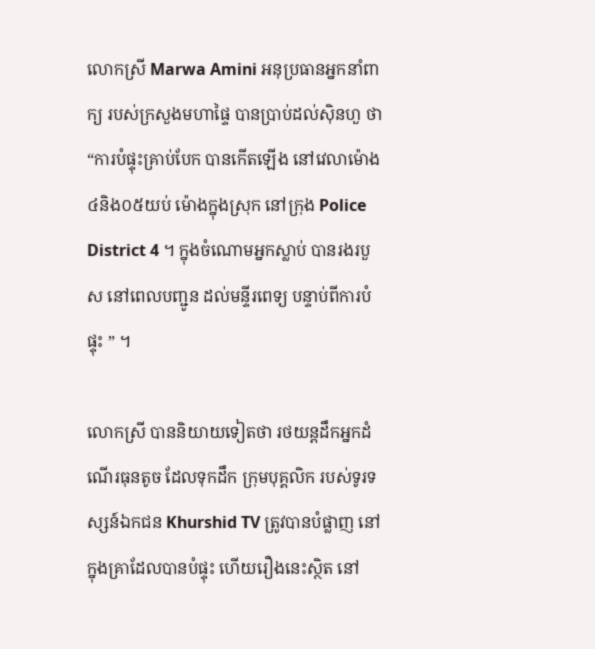លោកស្រី Marwa Amini អនុប្រធានអ្នកនាំពាក្យ របស់ក្រសួងមហាផ្ទៃ បានប្រាប់ដល់ស៊ិនហួ ថា “ការបំផ្ទុះគ្រាប់បែក បានកើតឡើង នៅវេលាម៉ោង ៤និង០៥យប់ ម៉ោងក្នុងស្រុក នៅក្រុង Police District 4 ។ ក្នុងចំណោមអ្នកស្លាប់ បានរងរបួស នៅពេលបញ្ជូន ដល់មន្ទីរពេទ្យ បន្ទាប់ពីការបំផ្ទុះ ” ។

លោកស្រី បាននិយាយទៀតថា រថយន្តដឹកអ្នកដំណើរធុនតូច ដែលទុកដឹក ក្រុមបុគ្គលិក របស់ទូរទស្សន៍ឯកជន Khurshid TV ត្រូវបានបំផ្លាញ នៅក្នុងគ្រាដែលបានបំផ្ទុះ ហើយរឿងនេះស្ថិត នៅ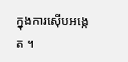ក្នុងការស៊ើបអង្កេត ។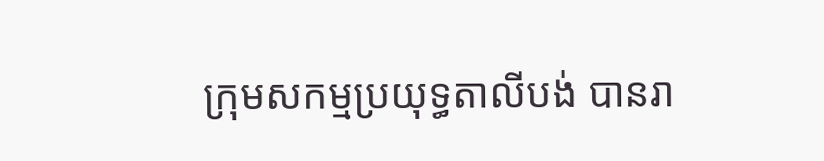ក្រុមសកម្មប្រយុទ្ធតាលីបង់ បានរា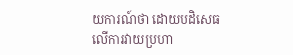យការណ៍ថា ដោយបដិសេធ លើការវាយប្រហា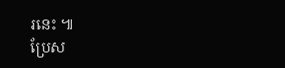រនេះ ៕
ប្រែស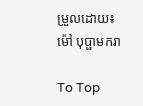ម្រួលដោយ៖ ម៉ៅ បុប្ផាមករា

To Top